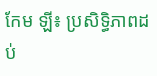កែម ឡី៖ ប្រសិទ្ធិភាពដប់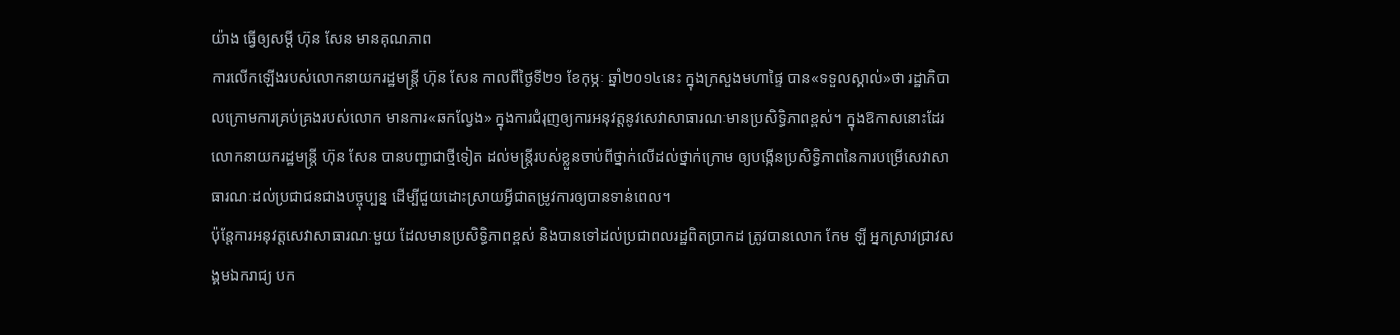យ៉ាង ធ្វើឲ្យសម្តី ហ៊ុន សែន មានគុណភាព
ការលើកឡើងរបស់លោកនាយករដ្ឋមន្រ្តី ហ៊ុន សែន កាលពីថ្ងៃទី២១ ខែកុម្ភៈ ឆ្នាំ២០១៤នេះ ក្នុងក្រសួងមហាផ្ទៃ បាន«ទទួលស្គាល់»ថា រដ្ឋាភិបាលក្រោមការគ្រប់គ្រងរបស់លោក មានការ«ឆកល្វែង» ក្នុងការជំរុញឲ្យការអនុវត្តនូវសេវាសាធារណៈមានប្រសិទ្ធិភាពខ្ពស់។ ក្នុងឱកាសនោះដែរ លោកនាយករដ្ឋមន្ត្រី ហ៊ុន សែន បានបញ្ជាជាថ្មីទៀត ដល់មន្ត្រីរបស់ខ្លួនចាប់ពីថ្នាក់លើដល់ថ្នាក់ក្រោម ឲ្យបង្កើនប្រសិទ្ធិភាពនៃការបម្រើសេវាសាធារណៈដល់ប្រជាជនជាងបច្ចុប្បន្ន ដើម្បីជួយដោះស្រាយអ្វីជាតម្រូវការឲ្យបានទាន់ពេល។
ប៉ុន្តែការអនុវត្តសេវាសាធារណៈមួយ ដែលមានប្រសិទ្ធិភាពខ្ពស់ និងបានទៅដល់ប្រជាពលរដ្ឋពិតប្រាកដ ត្រូវបានលោក កែម ឡី អ្នកស្រាវជ្រាវសង្គមឯករាជ្យ បក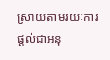ស្រាយតាមរយៈការផ្តល់ជាអនុ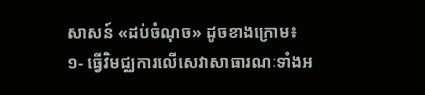សាសន៍ «ដប់ចំណុច» ដូចខាងក្រោម៖
១- ធ្វើវិមជ្ឈការលើសេវាសាធារណៈទាំងអ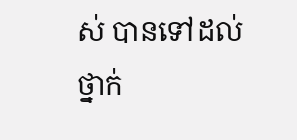ស់ បានទៅដល់ថ្នាក់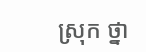ស្រុក ថ្នា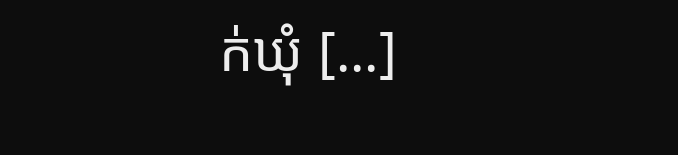ក់ឃុំ [...]